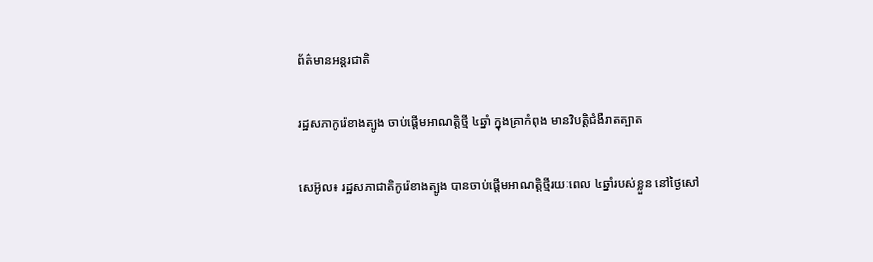ព័ត៌មានអន្តរជាតិ

រដ្ឋសភាកូរ៉េខាងត្បូង ចាប់ផ្ដើមអាណត្ដិថ្មី ៤ឆ្នាំ ក្នុងគ្រាកំពុង មានវិបត្ដិជំងឺរាតត្បាត

សេអ៊ូល៖ រដ្ឋសភាជាតិកូរ៉េខាងត្បូង បានចាប់ផ្តើមអាណត្តិថ្មីរយៈពេល ៤ឆ្នាំរបស់ខ្លួន នៅថ្ងៃសៅ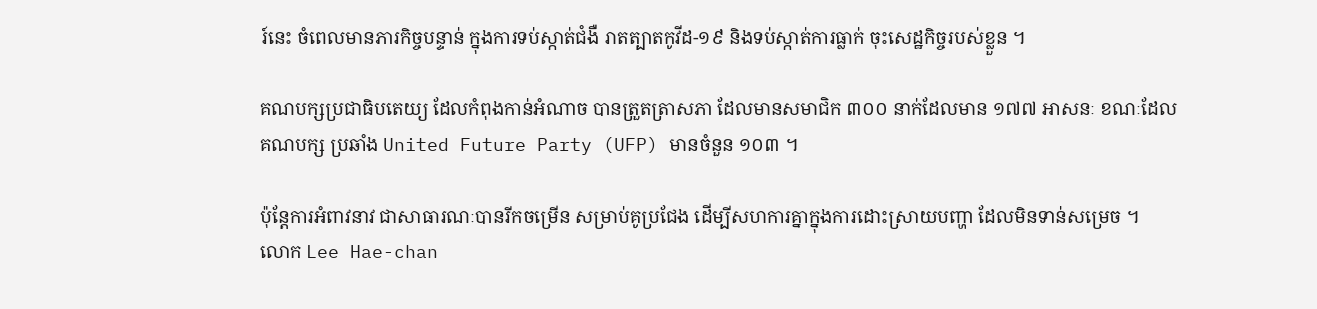រ៍នេះ ចំពេលមានភារកិច្ចបន្ទាន់ ក្នុងការទប់ស្កាត់ជំងឺ រាតត្បាតកូវីដ-១៩ និងទប់ស្កាត់ការធ្លាក់ ចុះសេដ្ឋកិច្ចរបស់ខ្លួន ។

គណបក្សប្រជាធិបតេយ្យ ដែលកំពុងកាន់អំណាច បានត្រួតត្រាសភា ដែលមានសមាជិក ៣០០ នាក់ដែលមាន ១៧៧ អាសនៈ ខណៈដែលគណបក្ស ប្រឆាំង United Future Party (UFP) មានចំនួន ១០៣ ។

ប៉ុន្តែការអំពាវនាវ ជាសាធារណៈបានរីកចម្រើន សម្រាប់គូប្រជែង ដើម្បីសហការគ្នាក្នុងការដោះស្រាយបញ្ហា ដែលមិនទាន់សម្រេច ។
លោក Lee Hae-chan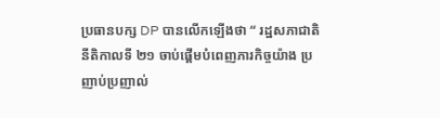ប្រធានបក្ស DP បានលើកឡើងថា “ រដ្ឋសភាជាតិនីតិកាលទី ២១ ចាប់ផ្តើមបំពេញភារកិច្ចយ៉ាង ប្រញាប់ប្រញាល់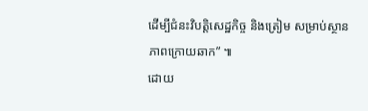ដើម្បីជំនះវិបត្តិសេដ្ឋកិច្ច និងត្រៀម សម្រាប់ស្ថានភាពក្រោយឆាក” ៕
ដោយ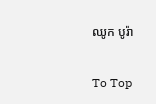ឈូក បូរ៉ា

To Top